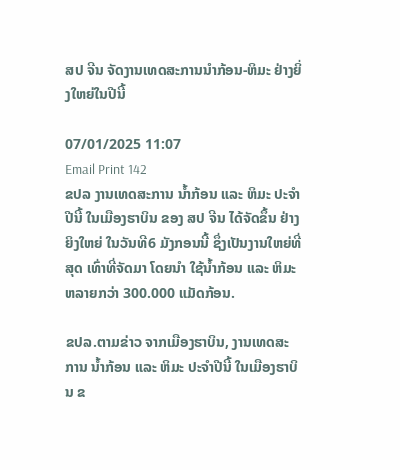ສປ ຈີນ ຈັດງານເທດສະການນຳກ້ອນ-ຫິມະ ຢ່າງຍິ່ງໃຫຍ່ໃນປີນີ້

07/01/2025 11:07
Email Print 142
ຂປລ ງານເທດສະການ ນ້ຳກ້ອນ ແລະ ຫິມະ ປະຈຳປີນີ້ ໃນເມືອງຮາບິນ ຂອງ ສປ ຈີນ ໄດ້ຈັດຂຶ້ນ ຢ່າງຍິງໃຫຍ່ ໃນວັນທີ6 ມັງກອນນີ້ ຊຶ່ງເປັນງານໃຫຍ່ທີ່ສຸດ ເທົ່າທີ່ຈັດມາ ໂດຍນຳ ໃຊ້ນ້ຳກ້ອນ ແລະ ຫິມະ ຫລາຍກວ່າ 300.000 ແມັດກ້ອນ.

ຂປລ.ຕາມຂ່າວ ຈາກເມືອງຮາບິນ, ງານເທດສະການ ນ້ຳກ້ອນ ແລະ ຫິມະ ປະຈຳປີນີ້ ໃນເມືອງຮາບິນ ຂ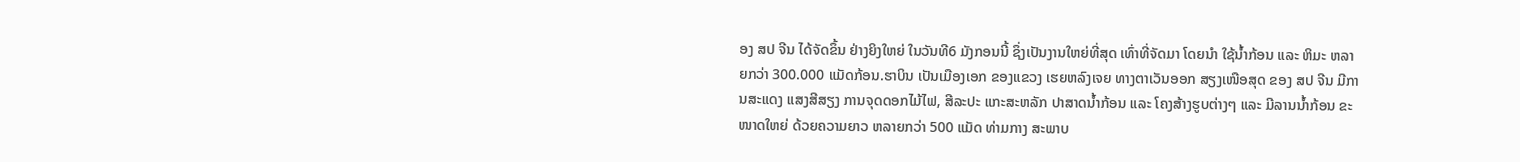ອງ ສປ ຈີນ ໄດ້ຈັດຂຶ້ນ ຢ່າງຍິງໃຫຍ່ ໃນວັນທີ6 ມັງກອນນີ້ ຊຶ່ງເປັນງານໃຫຍ່ທີ່ສຸດ ເທົ່າທີ່ຈັດມາ ໂດຍນຳ ໃຊ້ນ້ຳກ້ອນ ແລະ ຫິມະ ຫລາຍກວ່າ 300.000 ແມັດກ້ອນ.ຮາບິນ ເປັນເມືອງເອກ ຂອງແຂວງ ເຮຍຫລົງເຈຍ ທາງຕາເວັນອອກ ສຽງເໜືອສຸດ ຂອງ ສປ ຈີນ ມີການສະແດງ ແສງສີສຽງ ການຈຸດດອກໄມ້ໄຟ, ສີລະປະ ແກະສະຫລັກ ປາສາດນ້ຳກ້ອນ ແລະ ໂຄງສ້າງຮູບຕ່າງໆ ແລະ ມີລານນ້ຳກ້ອນ ຂະໜາດໃຫຍ່ ດ້ວຍຄວາມຍາວ ຫລາຍກວ່າ 500 ແມັດ ທ່າມກາງ ສະພາບ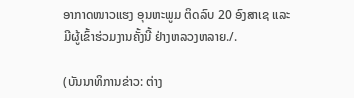ອາກາດໜາວແຮງ ອຸນຫະພູມ ຕິດລົບ 20 ອົງສາເຊ ແລະ ມີຜູ້ເຂົ້າຮ່ວມງານຄັ້ງນີ້ ຢ່າງຫລວງຫລາຍ./.

(ບັນນາທິການຂ່າວ: ຕ່າງ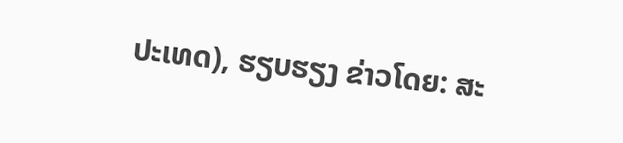ປະເທດ), ຮຽບຮຽງ ຂ່າວໂດຍ: ສະ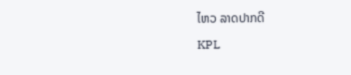ໄຫວ ລາດປາກດີ

KPL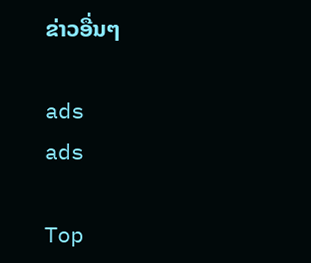ຂ່າວອື່ນໆ

ads
ads

Top